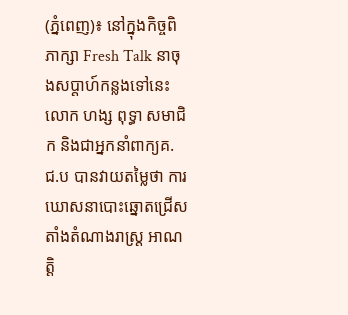(ភ្នំពេញ)៖ នៅក្នុងកិច្ចពិភាក្សា Fresh Talk នាចុងសប្តាហ៍កន្លងទៅនេះ លោក ហង្ស ពុទ្ធា សមាជិក និងជាអ្នកនាំពាក្យគ.ជ.ប បានវាយតម្លៃថា ការឃោសនាបោះឆ្នោតជ្រើសតាំងតំណាងរាស្រ្ត អាណត្តិ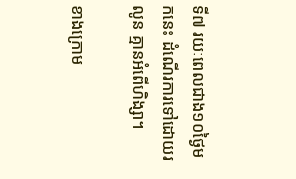ទី៧ រយៈពេលជាង១០ថ្ងៃមកនេះ ដំណើរការទៅដោយរលូន គ្មានអំពើហិង្សា។

ខាងក្រោម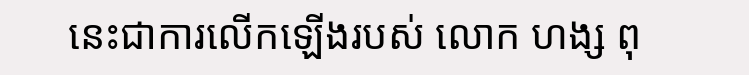នេះជាការលើកឡើងរបស់ លោក ហង្ស ពុ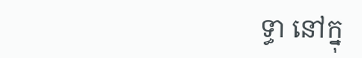ទ្ធា នៅក្នុ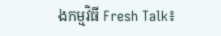ងកម្មវិធី Fresh Talk៖